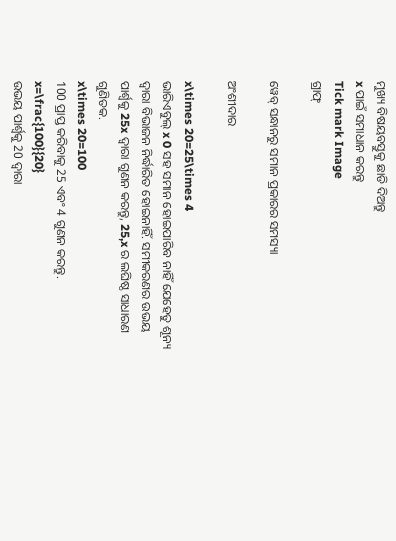ମୁଖ୍ୟ ବିଷୟବସ୍ତୁକୁ ଛାଡି ଦିଅନ୍ତୁ
x ପାଇଁ ସମାଧାନ କରନ୍ତୁ
Tick mark Image
ଗ୍ରାଫ୍

ୱେବ୍ ସନ୍ଧାନରୁ ସମାନ ପ୍ରକାରର ସମସ୍ୟା

ଅଂଶୀଦାର

x\times 20=25\times 4
ଭାରିଏବୁଲ୍‌ x 0 ସହ ସମାନ ହୋଇପାରିବ ନାହିଁ ଯେହେତୁ ଶୂନ୍ୟ ଦ୍ୱାରା ବିଭାଜନ ନିର୍ଦ୍ଧାରିତ ହୋଇନାହିଁ. ସମୀକରଣର ଉଭୟ ପାର୍ଶ୍ୱକୁ 25x ଦ୍ୱାରା ଗୁଣନ କରନ୍ତୁ, 25,x ର ଲଘିଷ୍ଠ ସାଧାରଣ ଗୁଣିତକ.
x\times 20=100
100 ପ୍ରାପ୍ତ କରିବାକୁ 25 ଏବଂ 4 ଗୁଣନ କରନ୍ତୁ.
x=\frac{100}{20}
ଉଭୟ ପାର୍ଶ୍ୱକୁ 20 ଦ୍ୱାରା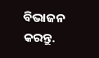ବିଭାଜନ କରନ୍ତୁ.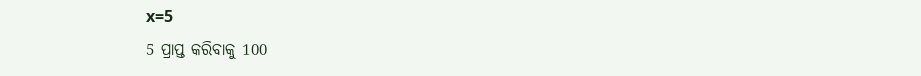x=5
5 ପ୍ରାପ୍ତ କରିବାକୁ 100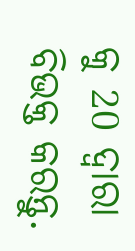କୁ 20 ଦ୍ୱାରା ବିଭକ୍ତ କରନ୍ତୁ.